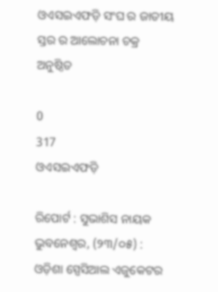ଓଏସଇଏଫଡ଼ି ସଂଘ ର ଜାତୀୟ ସ୍ତର ର ଆଲୋଚନା ଚକ୍ର ଅନୁଷ୍ଠିତ

0
317
ଓଏସଇଏଫଡ଼ି

ରିପୋର୍ଟ : ସୁଭାଶିସ ନାୟକ
ଭୁବନେଶ୍ୱର, (୨୩/୦୫) : ଓଡ଼ିଶା ସ୍ପେସିଆଲ ଏଜୁକେଟର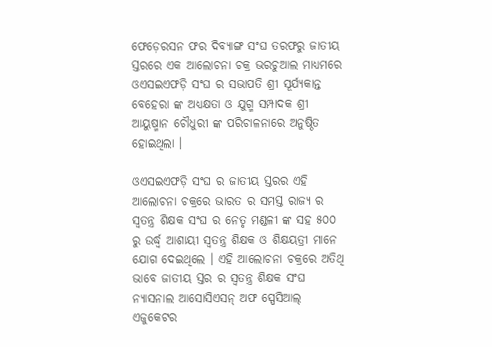ଫେଡ଼େରସନ ଫର ଦିବ୍ୟାଙ୍ଗ ସଂଘ ତରଫରୁ ଜାତୀୟ ସ୍ତରରେ ଏକ ଆଲୋଚନା ଚକ୍ର ଭରଚୁଆଲ ମାଧ୍ୟମରେ ଓଏସଇଏଫଡ଼ି ସଂଘ ର ସଭାପତି ଶ୍ରୀ ସୂର୍ଯ୍ୟକାନ୍ତ ବେହେରା ଙ୍କ ଅଧ୍ୟକ୍ଷତା ଓ ଯୁଗ୍ମ ସମ୍ପାଦକ ଶ୍ରୀ ଆୟୁଷ୍ମାନ ଚୌଧୁରୀ ଙ୍କ ପରିଚାଳନାରେ ଅନୁଷ୍ଠିତ ହୋଇଥିଲା ।

ଓଏସଇଏଫଡ଼ି ସଂଘ ର ଜାତୀୟ ସ୍ତରର ଏହି ଆଲୋଚନା ଚକ୍ରରେ ଭାରତ ର ସମସ୍ତ ରାଜ୍ୟ ର ସ୍ୱତନ୍ତ୍ର ଶିକ୍ଷକ ସଂଘ ର ନେତୃ ମଣ୍ଡଳୀ ଙ୍କ ସହ ୫୦୦ ରୁ ଉର୍ଦ୍ଧ୍ୱ ଆଶାୟୀ ସ୍ୱତନ୍ତ୍ର ଶିକ୍ଷକ ଓ ଶିକ୍ଷୟତ୍ରୀ ମାନେ ଯୋଗ ଦେଇଥିଲେ । ଏହି ଆଲୋଚନା ଚକ୍ରରେ ଅତିଥି ଭାବେ ଜାତୀୟ ସ୍ତର ର ସ୍ୱତନ୍ତ୍ର ଶିକ୍ଷକ ସଂଘ ନ୍ୟାସନାଲ ଆସୋସିଏସନ୍ ଅଫ ସ୍ପେସିଆଲ୍ ଏଜୁକେଟର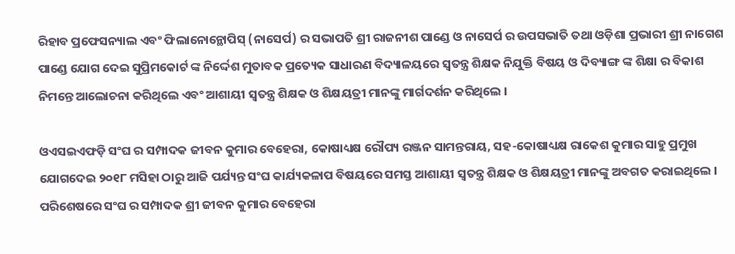ରିହାବ ପ୍ରଫେସନ୍ୟାଲ ଏବଂ ଫିଲାନୋନ୍ଥୋପିସ୍ (ନାସେର୍ପ) ର ସଭାପତି ଶ୍ରୀ ରାଜନୀଶ ପାଣ୍ଡେ ଓ ନାସେର୍ପ ର ଉପସଭାତି ତଥା ଓଡ଼ିଶା ପ୍ରଭାରୀ ଶ୍ରୀ ନାଗେଶ ପାଣ୍ଡେ ଯୋଗ ଦେଇ ସୁପ୍ରିମକୋର୍ଟ ଙ୍କ ନିର୍ଦ୍ଦେଶ ମୁତାବକ ପ୍ରତ୍ୟେକ ସାଧାରଣ ବିଦ୍ୟାଳୟରେ ସ୍ୱତନ୍ତ୍ର ଶିକ୍ଷକ ନିଯୁକ୍ତି ବିଷୟ ଓ ଦିବ୍ୟାଙ୍ଗ ଙ୍କ ଶିକ୍ଷା ର ବିକାଶ ନିମନ୍ତେ ଆଲୋଚନା କରିଥିଲେ ଏବଂ ଆଶାୟୀ ସ୍ୱତନ୍ତ୍ର ଶିକ୍ଷକ ଓ ଶିକ୍ଷୟତ୍ରୀ ମାନଙ୍କୁ ମାର୍ଗଦର୍ଶନ କରିଥିଲେ ।

ଓଏସଇଏଫଡ଼ି ସଂଘ ର ସମ୍ପାଦକ ଜୀବନ କୁମାର ବେହେରା, କୋଷାଧ୍ୟକ୍ଷ ରୌପ୍ୟ ରଞ୍ଜନ ସାମନ୍ତରାୟ, ସହ-କୋଷାଧ୍ୟକ୍ଷ ରାକେଶ କୁମାର ସାହୁ ପ୍ରମୁଖ ଯୋଗଦେଇ ୨୦୧୮ ମସିହା ଠାରୁ ଆଜି ପର୍ଯ୍ୟନ୍ତ ସଂଘ କାର୍ଯ୍ୟକଳାପ ବିଷୟରେ ସମସ୍ତ ଆଶାୟୀ ସ୍ୱତନ୍ତ୍ର ଶିକ୍ଷକ ଓ ଶିକ୍ଷୟତ୍ରୀ ମାନଙ୍କୁ ଅବଗତ କରାଇଥିଲେ । ପରିଶେଷରେ ସଂଘ ର ସମ୍ପାଦକ ଶ୍ରୀ ଜୀବନ କୁମାର ବେହେରା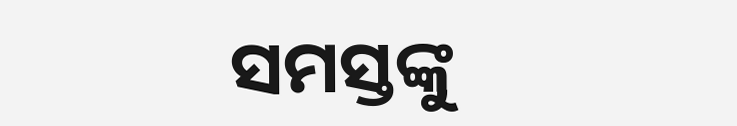ସମସ୍ତଙ୍କୁ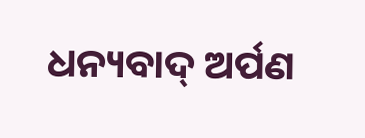ଧନ୍ୟବାଦ୍ ଅର୍ପଣ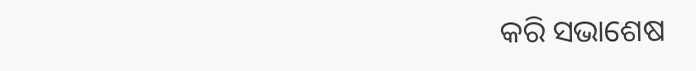କରି ସଭାଶେଷ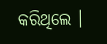କରିଥିଲେ ।